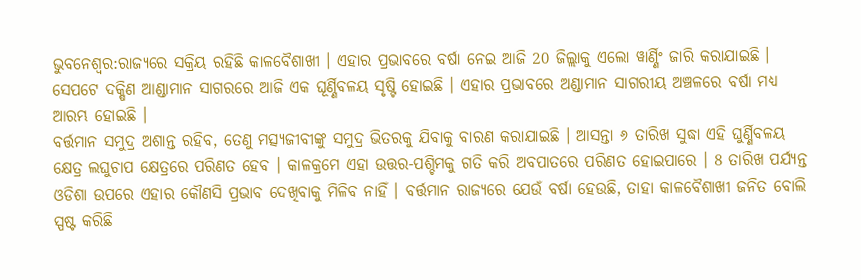ଭୁବନେଶ୍ବର:ରାଜ୍ୟରେ ସକ୍ରିୟ ରହିଛି କାଳବୈଶାଖୀ । ଏହାର ପ୍ରଭାବରେ ବର୍ଷା ନେଇ ଆଜି 20 ଜିଲ୍ଲାକୁ ଏଲୋ ୱାର୍ଣ୍ଣିଂ ଜାରି କରାଯାଇଛି । ସେପଟେ ଦକ୍ଷିଣ ଆଣ୍ଡାମାନ ସାଗରରେ ଆଜି ଏକ ଘୂର୍ଣ୍ଣିବଳୟ ସୃଷ୍ଟି ହୋଇଛି । ଏହାର ପ୍ରଭାବରେ ଅଣ୍ଡାମାନ ସାଗରୀୟ ଅଞ୍ଚଳରେ ବର୍ଷା ମଧ୍ୟ ଆରମ୍ଭ ହୋଇଛି ।
ବର୍ତ୍ତମାନ ସମୁଦ୍ର ଅଶାନ୍ତ ରହିବ, ତେଣୁ ମତ୍ସ୍ୟଜୀବୀଙ୍କୁ ସମୁଦ୍ର ଭିତରକୁ ଯିବାକୁ ବାରଣ କରାଯାଇଛି । ଆସନ୍ତା ୬ ତାରିଖ ସୁଦ୍ଧା ଏହି ଘୁର୍ଣ୍ଣିବଳୟ କ୍ଷେତ୍ର ଲଘୁଚାପ କ୍ଷେତ୍ରରେ ପରିଣତ ହେବ । କାଳକ୍ରମେ ଏହା ଉତ୍ତର-ପଶ୍ଚିମକୁ ଗତି କରି ଅବପାତରେ ପରିଣତ ହୋଇପାରେ । 8 ତାରିଖ ପର୍ଯ୍ୟନ୍ତ ଓଡିଶା ଉପରେ ଏହାର କୌଣସି ପ୍ରଭାବ ଦେଖିବାକୁ ମିଳିବ ନାହିଁ । ବର୍ତ୍ତମାନ ରାଜ୍ୟରେ ଯେଉଁ ବର୍ଷା ହେଉଛି, ତାହା କାଳବୈଶାଖୀ ଜନିତ ବୋଲି ସ୍ପଷ୍ଟ କରିଛି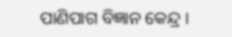ପାଣିପାଗ ବିଜ୍ଞାନ କେନ୍ଦ୍ର ।